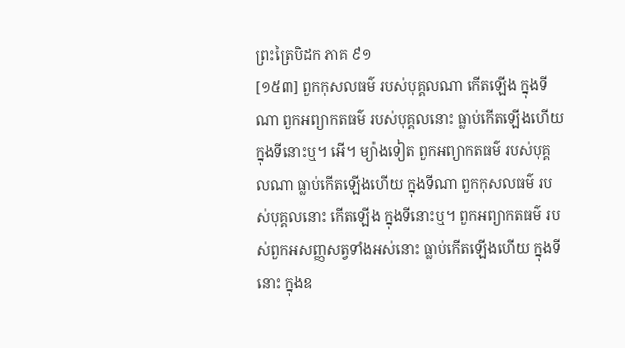ព្រះត្រៃបិដក ភាគ ៩១
[១៥៣] ពួកកុសលធម៌ របស់បុគ្គលណា កើតឡើង ក្នុងទីណា ពួកអព្យាកតធម៌ របស់បុគ្គលនោះ ធ្លាប់កើតឡើងហើយ ក្នុងទីនោះឬ។ អើ។ ម្យ៉ាងទៀត ពួកអព្យាកតធម៌ របស់បុគ្គលណា ធ្លាប់កើតឡើងហើយ ក្នុងទីណា ពួកកុសលធម៌ របស់បុគ្គលនោះ កើតឡើង ក្នុងទីនោះឬ។ ពួកអព្យាកតធម៌ របស់ពួកអសញ្ញសត្វទាំងអស់នោះ ធ្លាប់កើតឡើងហើយ ក្នុងទីនោះ ក្នុងឧ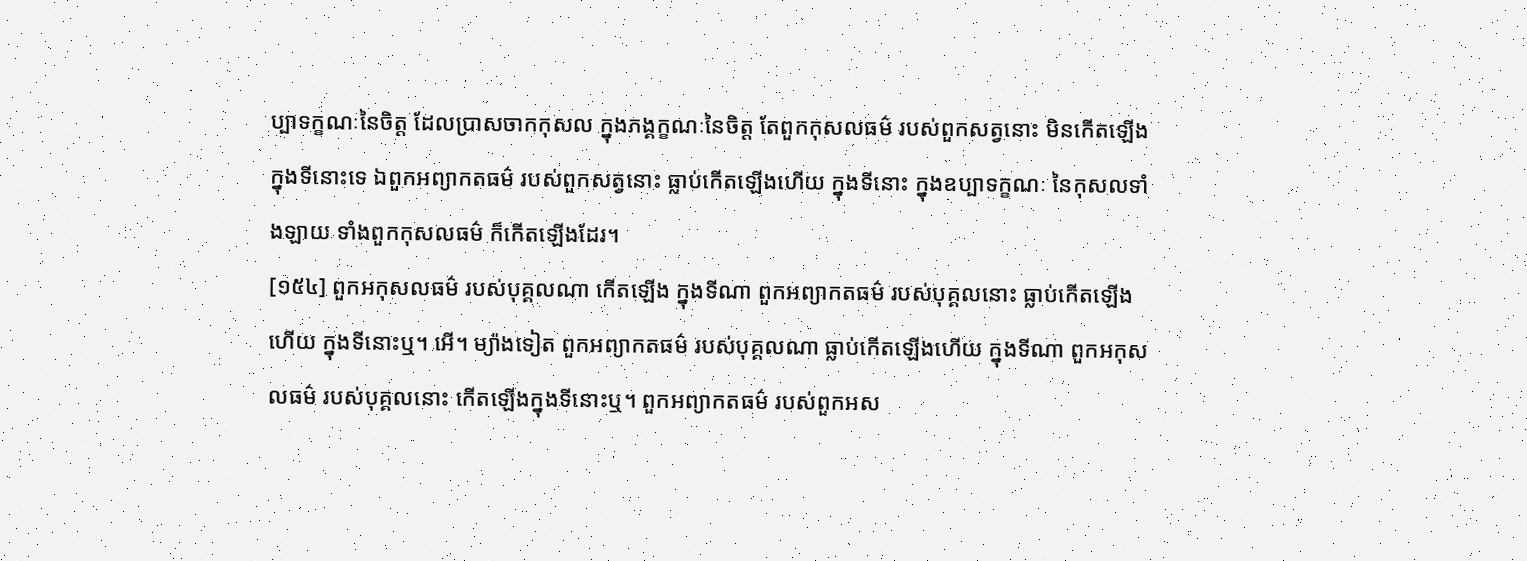ប្បាទក្ខណៈនៃចិត្ត ដែលប្រាសចាកកុសល ក្នុងភង្គក្ខណៈនៃចិត្ត តែពួកកុសលធម៌ របស់ពួកសត្វនោះ មិនកើតឡើង ក្នុងទីនោះទេ ឯពួកអព្យាកតធម៌ របស់ពួកសត្វនោះ ធ្លាប់កើតឡើងហើយ ក្នុងទីនោះ ក្នុងឧប្បាទក្ខណៈ នៃកុសលទាំងឡាយ ទាំងពួកកុសលធម៌ ក៏កើតឡើងដែរ។
[១៥៤] ពួកអកុសលធម៌ របស់បុគ្គលណា កើតឡើង ក្នុងទីណា ពួកអព្យាកតធម៌ របស់បុគ្គលនោះ ធ្លាប់កើតឡើងហើយ ក្នុងទីនោះឬ។ អើ។ ម្យ៉ាងទៀត ពួកអព្យាកតធម៌ របស់បុគ្គលណា ធ្លាប់កើតឡើងហើយ ក្នុងទីណា ពួកអកុសលធម៌ របស់បុគ្គលនោះ កើតឡើងក្នុងទីនោះឬ។ ពួកអព្យាកតធម៌ របស់ពួកអស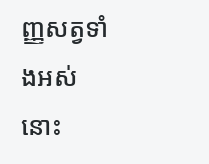ញ្ញសត្វទាំងអស់នោះ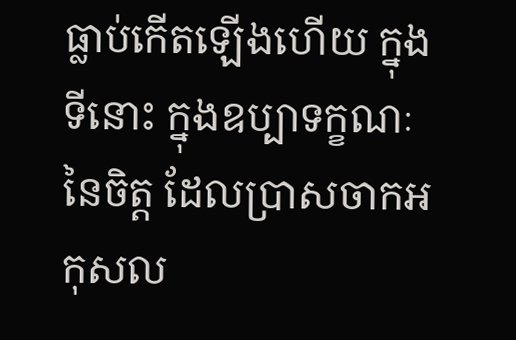ធ្លាប់កើតឡើងហើយ ក្នុងទីនោះ ក្នុងឧប្បាទក្ខណៈនៃចិត្ត ដែលប្រាសចាកអកុសល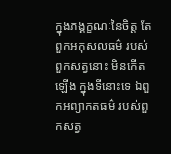ក្នុងភង្គក្ខណៈនៃចិត្ត តែពួកអកុសលធម៌ របស់ពួកសត្វនោះ មិនកើតឡើង ក្នុងទីនោះទេ ឯពួកអព្យាកតធម៌ របស់ពួកសត្វ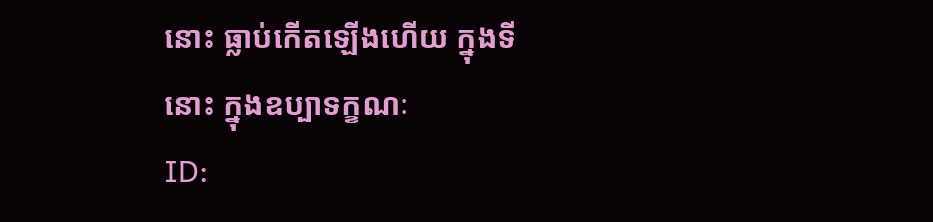នោះ ធ្លាប់កើតឡើងហើយ ក្នុងទីនោះ ក្នុងឧប្បាទក្ខណៈ
ID: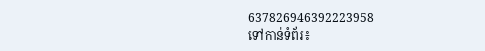637826946392223958
ទៅកាន់ទំព័រ៖